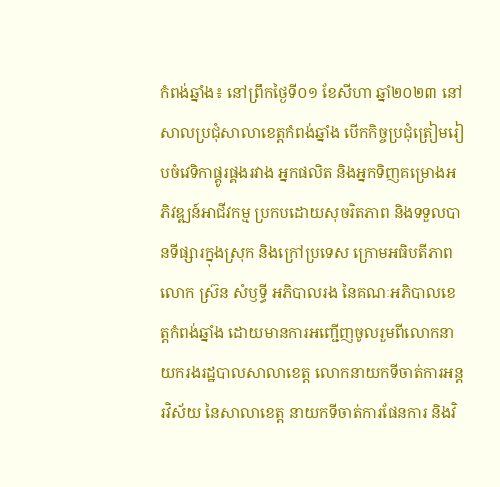កំពង់ឆ្នាំង៖ នៅព្រឹកថ្ងៃទី០១ ខែសីហា ឆ្នាំ២០២៣ នៅសាលប្រជុំសាលាខេត្តកំពង់ឆ្នាំង បើកកិច្ចប្រជុំត្រៀមរៀបចំវេទិកាផ្គូរផ្គងរវាង អ្នកផលិត និងអ្នកទិញគម្រោងអភិវឌ្ឍន៍អាជីវកម្ម ប្រកបដោយសុចរិតភាព និងទទួលបានទីផ្សារក្នុងស្រុក និងក្រៅប្រទេស ក្រោមអធិបតីភាព លោក ស៊្រន សំឫទ្ធី អភិបាលរង នៃគណៈអភិបាលខេត្តកំពង់ឆ្នាំង ដោយមានការអញ្ជើញចូលរួមពីលោកនាយករងរដ្ឋបាលសាលាខេត្ត លោកនាយកទីចាត់ការអន្តរវិស័យ នៃសាលាខេត្ត នាយកទីចាត់ការផែនការ និងវិ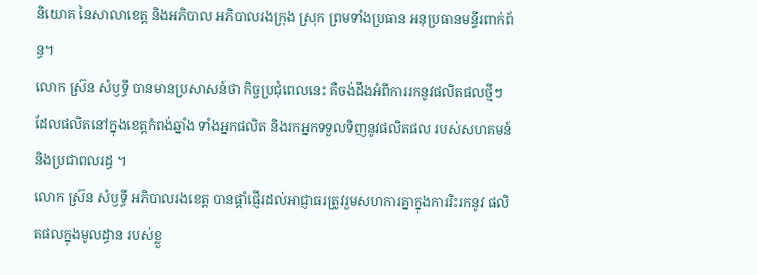និយោគ នៃសាលាខេត្ត និងអភិបាល អភិបាលរងក្រុង ស្រុក ព្រមទាំងប្រធាន អនុប្រធានមន្ទីរពាក់ព័ន្ធ។
លោក ស៊្រន សំឫទ្ធី បានមានប្រសាសន៍ថា កិច្ចប្រជុំពេលនេះ គឺចង់ដឹងអំពីការរកនូវផលិតផលថ្មីៗ ដែលផលិតនៅក្នុងខេត្តកំពង់ឆ្នាំង ទាំងអ្នកផលិត និងរកអ្នកទទួលទិញនូវផលិតផល របស់សហគមន៍ និងប្រជាពលរដ្ធ ។
លោក ស៊្រន សំឫទ្ធី អភិបាលរងខេត្ត បានផ្តាំផ្ញើរដល់អាជ្ញាធរត្រូវរួមសហការគ្នាក្នុងការរិះរកនូវ ផលិតផលក្នុងមូលដ្ធាន របស់ខ្លួ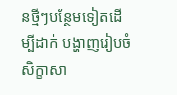នថ្មីៗបន្ថែមទៀតដើម្បីដាក់ បង្ហាញរៀបចំសិក្ខាសា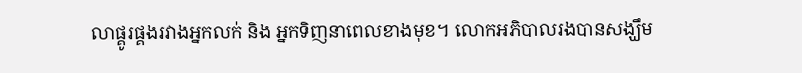លាផ្គូរផ្គងរវាងអ្នកលក់ និង អ្នកទិញនាពេលខាងមុខ។ លោកអភិបាលរងបានសង្ឃឹម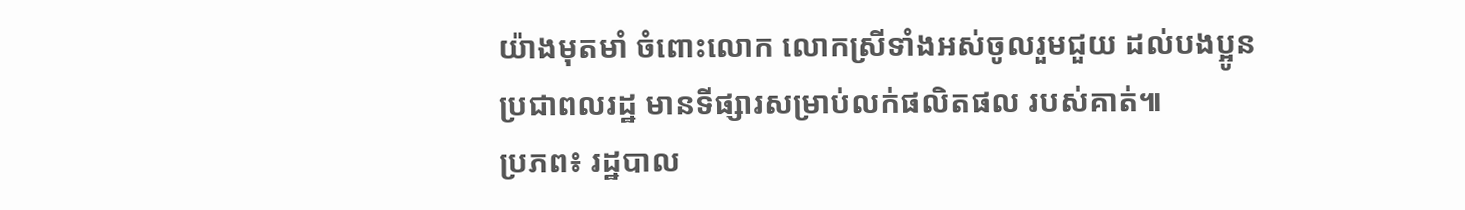យ៉ាងមុតមាំ ចំពោះលោក លោកស្រីទាំងអស់ចូលរួមជួយ ដល់បងប្អូន ប្រជាពលរដ្ឋ មានទីផ្សារសម្រាប់លក់ផលិតផល របស់គាត់៕
ប្រភព៖ រដ្ឋបាល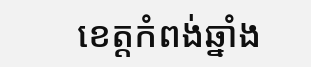ខេត្តកំពង់ឆ្នាំង